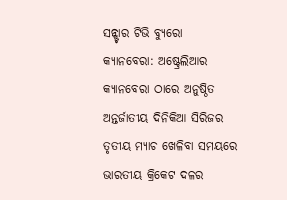ସନ୍ଷ୍ଟାର ଟିଭି ବ୍ୟୁରୋ
କ୍ୟାନବେରା: ଅଷ୍ଟ୍ରେଲିଆର କ୍ୟାନବେରା ଠାରେ ଅନୁଷ୍ଠିତ ଅନ୍ତର୍ଜାତୀୟ ଦିନିକିଆ ସିରିଜର ତୃତୀୟ ମ୍ୟାଚ ଖେଳିବା ସମୟରେ ଭାରତୀୟ କ୍ରିକେଟ ଦଳର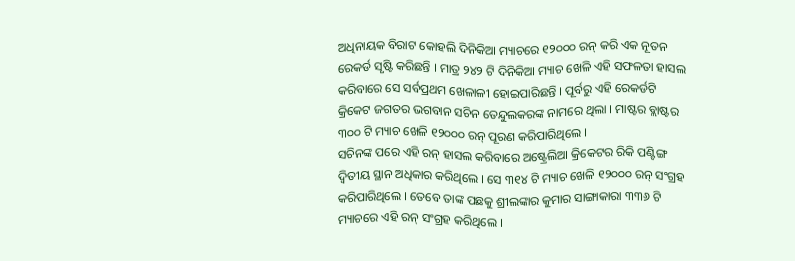ଅଧିନାୟକ ବିରାଟ କୋହଲି ଦିନିକିଆ ମ୍ୟାଚରେ ୧୨୦୦୦ ରନ୍ କରି ଏକ ନୂତନ ରେକର୍ଡ ସୃଷ୍ଟି କରିଛନ୍ତି । ମାତ୍ର ୨୪୨ ଟି ଦିନିକିଆ ମ୍ୟାଚ ଖେଳି ଏହି ସଫଳତା ହାସଲ କରିବାରେ ସେ ସର୍ବପ୍ରଥମ ଖେଳାଳୀ ହୋଇପାରିଛନ୍ତି । ପୂର୍ବରୁ ଏହି ରେକର୍ଡଟି କ୍ରିକେଟ ଜଗତର ଭଗବାନ ସଚିନ ତେନ୍ଦୁଲକରଙ୍କ ନାମରେ ଥିଲା । ମାଷ୍ଟର ବ୍ଲାଷ୍ଟର ୩୦୦ ଟି ମ୍ୟାଚ ଖେଳି ୧୨୦୦୦ ରନ୍ ପୂରଣ କରିପାରିଥିଲେ ।
ସଚିନଙ୍କ ପରେ ଏହି ରନ୍ ହାସଲ କରିବାରେ ଅଷ୍ଟ୍ରେଲିଆ କ୍ରିକେଟର ରିକି ପଣ୍ଟିଙ୍ଗ ଦ୍ଵିତୀୟ ସ୍ଥାନ ଅଧିକାର କରିଥିଲେ । ସେ ୩୧୪ ଟି ମ୍ୟାଚ ଖେଳି ୧୨୦୦୦ ରନ୍ ସଂଗ୍ରହ କରିପାରିଥିଲେ । ତେବେ ତାଙ୍କ ପଛକୁ ଶ୍ରୀଲଙ୍କାର କୁମାର ସାଙ୍ଗାକାରା ୩୩୬ ଟି ମ୍ୟାଚରେ ଏହି ରନ୍ ସଂଗ୍ରହ କରିଥିଲେ ।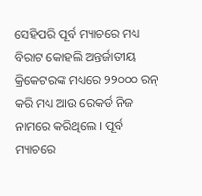ସେହିପରି ପୂର୍ବ ମ୍ୟାଚରେ ମଧ୍ୟ ବିରାଟ କୋହଲି ଅନ୍ତର୍ଜାତୀୟ କ୍ରିକେଟରଙ୍କ ମଧ୍ୟରେ ୨୨୦୦୦ ରନ୍ କରି ମଧ୍ୟ ଆଉ ରେକର୍ଡ ନିଜ ନାମରେ କରିଥିଲେ । ପୂର୍ବ ମ୍ୟାଚରେ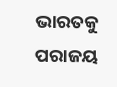ଭାରତକୁ ପରାଜୟ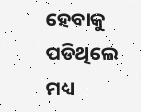ହେବାକୁ ପଡିଥିଲେ ମଧ୍ୟ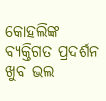କୋହଲିଙ୍କ ବ୍ୟକ୍ତିଗତ ପ୍ରଦର୍ଶନ ଖୁବ ଭଲ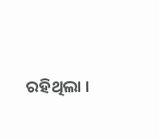ରହିଥିଲା ।